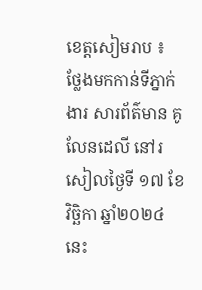ខេត្តសៀមរាប ៖ ថ្លែងមកកាន់ទីភ្នាក់ងារ សារព័ត៌មាន គូលែនដេលី នៅរសៀលថ្ងៃទី ១៧ ខែវិច្ឆិកា ឆ្នាំ២០២៤នេះ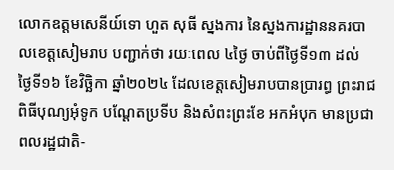លោកឧត្តមសេនីយ៍ទោ ហួត សុធី ស្នងការ នៃស្នងការដ្ឋាននគរបាលខេត្តសៀមរាប បញ្ជាក់ថា រយៈពេល ៤ថ្ងៃ ចាប់ពីថ្ងៃទី១៣ ដល់ ថ្ងៃទី១៦ ខែវិច្ឆិកា ឆ្នាំ២០២៤ ដែលខេត្តសៀមរាបបានប្រារព្ធ ព្រះរាជពិធីបុណ្យអុំទូក បណ្តែតប្រទីប និងសំពះព្រះខែ អកអំបុក មានប្រជាពលរដ្ឋជាតិ-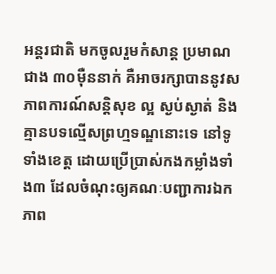អន្តរជាតិ មកចូលរួមកំសាន្ត ប្រមាណជាង ៣០ម៉ឺននាក់ គឺអាចរក្សាបាននូវសភាពការណ៍សន្ដិសុខ ល្អ ស្ងប់ស្ងាត់ និងគ្មានបទល្មើសព្រហ្មទណ្ឌនោះទេ នៅទូទាំងខេត្ត ដោយប្រើប្រាស់កងកម្លាំងទាំង៣ ដែលចំណុះឲ្យគណៈបញ្ជាការឯកភាព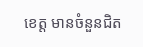ខេត្ត មានចំនួនជិត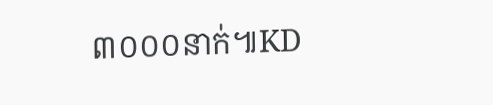៣០០០នាក់៕KD